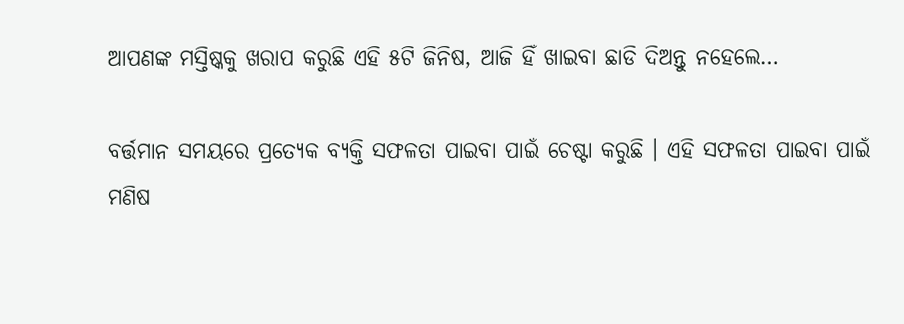ଆପଣଙ୍କ ମସ୍ତିଷ୍କକୁ ଖରାପ କରୁଛି ଏହି ୫ଟି ଜିନିଷ, ଆଜି ହିଁ ଖାଇବା ଛାଡି ଦିଅନ୍ତୁ ନହେଲେ…

ବର୍ତ୍ତମାନ ସମୟରେ ପ୍ରତ୍ୟେକ ବ୍ୟକ୍ତି ସଫଳତା ପାଇବା ପାଇଁ ଚେଷ୍ଟା କରୁଛି । ଏହି ସଫଳତା ପାଇବା ପାଇଁ ମଣିଷ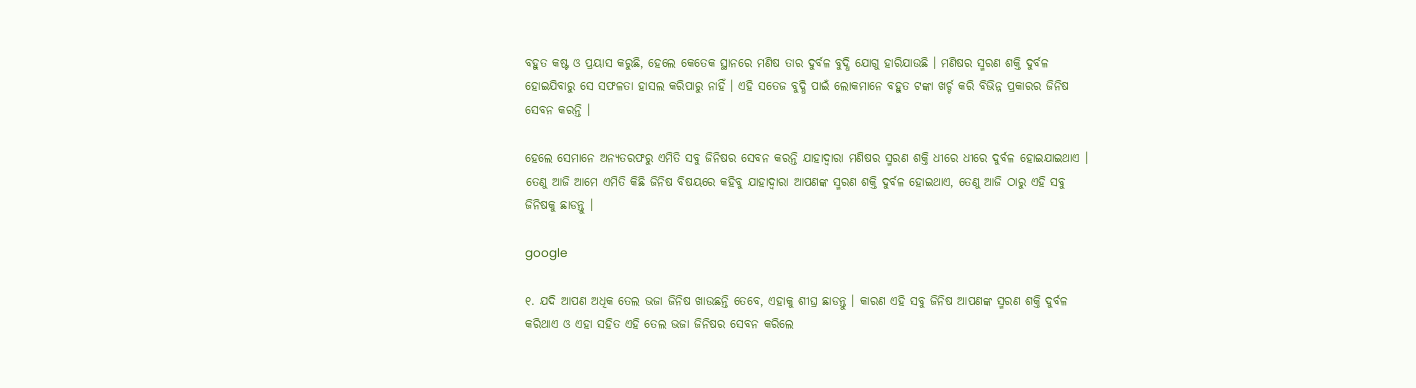ବହୁତ କଷ୍ଟ ଓ ପ୍ରୟାସ କରୁଛି, ହେଲେ କେତେକ ସ୍ଥାନରେ ମଣିଷ ତାର ଦୁର୍ବଳ ବୁଦ୍ଧି ଯୋଗୁ ହାରିଯାଉଛି । ମଣିଷର ସ୍ମରଣ ଶକ୍ତି ଦୁର୍ବଳ ହୋଇଯିବାରୁ ସେ ସଫଳତା ହାସଲ କରିପାରୁ ନାହିଁ । ଏହି ସତେଜ ବୁଦ୍ଧି ପାଇଁ ଲୋକମାନେ ବହୁତ ଟଙ୍କା ଖର୍ଚ୍ଚ କରି ବିଭିନ୍ନ ପ୍ରକାରର ଜିନିଷ ସେବନ କରନ୍ତି ।

ହେଲେ ସେମାନେ ଅନ୍ୟତରଫରୁ ଏମିତି ସବୁ ଜିନିଷର ସେବନ କରନ୍ତି ଯାହାଦ୍ୱାରା ମଣିଷର ସ୍ମରଣ ଶକ୍ତି ଧୀରେ ଧୀରେ ଦୁର୍ବଳ ହୋଇଯାଇଥାଏ । ତେଣୁ ଆଜି ଆମେ ଏମିତି କିଛି ଜିନିଷ ବିଷୟରେ କହିବୁ ଯାହାଦ୍ୱାରା ଆପଣଙ୍କ ସ୍ମରଣ ଶକ୍ତି ଦୁର୍ବଳ ହୋଇଥାଏ, ତେଣୁ ଆଜି ଠାରୁ ଏହି ସବୁ ଜିନିଷକୁ ଛାଡନ୍ତୁ ।

google

୧. ଯଦି ଆପଣ ଅଧିକ ତେଲ ଭଜା ଜିନିଷ ଖାଉଛନ୍ତି ତେବେ, ଏହାକୁ ଶୀଘ୍ର ଛାଡନ୍ତୁ । କାରଣ ଏହି ସବୁ ଜିନିଷ ଆପଣଙ୍କ ସ୍ମରଣ ଶକ୍ତି ଦୁର୍ବଳ କରିଥାଏ ଓ ଏହା ସହିତ ଏହି ତେଲ ଭଜା ଜିନିଷର ସେବନ କରିଲେ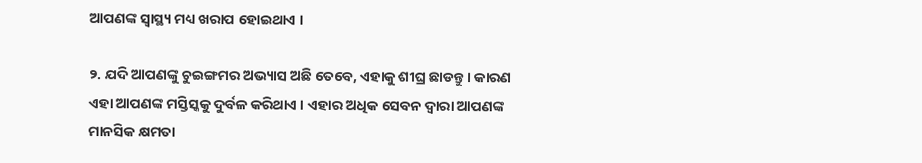ଆପଣଙ୍କ ସ୍ୱାସ୍ଥ୍ୟ ମଧ୍ୟ ଖରାପ ହୋଇଥାଏ ।

୨. ଯଦି ଆପଣଙ୍କୁ ଚୁଇଙ୍ଗମର ଅଭ୍ୟାସ ଅଛି ତେବେ, ଏହାକୁ ଶୀଘ୍ର ଛାଡନ୍ତୁ । କାରଣ ଏହା ଆପଣଙ୍କ ମସ୍ତିସ୍କକୁ ଦୁର୍ବଳ କରିଥାଏ । ଏହାର ଅଧିକ ସେବନ ଦ୍ଵାରା ଆପଣଙ୍କ ମାନସିକ କ୍ଷମତା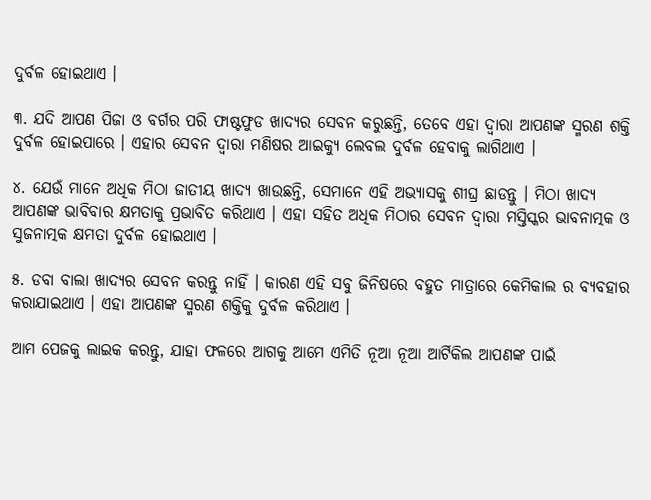ଦୁର୍ବଳ ହୋଇଥାଏ ।

୩. ଯଦି ଆପଣ ପିଜା ଓ ବର୍ଗର ପରି ଫାଷ୍ଟଫୁଡ ଖାଦ୍ୟର ସେବନ କରୁଛନ୍ତି, ତେବେ ଏହା ଦ୍ଵାରା ଆପଣଙ୍କ ସ୍ମରଣ ଶକ୍ତି ଦୁର୍ବଳ ହୋଇପାରେ । ଏହାର ସେବନ ଦ୍ଵାରା ମଣିଷର ଆଇକ୍ୟୁ ଲେବଲ ଦୁର୍ବଳ ହେବାକୁ ଲାଗିଥାଏ ।

୪. ଯେଉଁ ମାନେ ଅଧିକ ମିଠା ଜାତୀୟ ଖାଦ୍ୟ ଖାଉଛନ୍ତି, ସେମାନେ ଏହି ଅଭ୍ୟାସକୁ ଶୀଘ୍ର ଛାଡନ୍ତୁ । ମିଠା ଖାଦ୍ୟ ଆପଣଙ୍କ ଭାବିବାର କ୍ଷମତାକୁ ପ୍ରଭାବିତ କରିଥାଏ । ଏହା ସହିତ ଅଧିକ ମିଠାର ସେବନ ଦ୍ଵାରା ମସ୍ତିସ୍କର ଭାବନାତ୍ମକ ଓ ସୁଜନାତ୍ମକ କ୍ଷମତା ଦୁର୍ବଳ ହୋଇଥାଏ ।

୫. ଡବା ବାଲା ଖାଦ୍ୟର ସେବନ କରନ୍ତୁ ନାହିଁ । କାରଣ ଏହି ସବୁ ଜିନିଷରେ ବହୁତ ମାତ୍ରାରେ କେମିକାଲ ର ବ୍ୟବହାର କରାଯାଇଥାଏ । ଏହା ଆପଣଙ୍କ ସ୍ମରଣ ଶକ୍ତିକୁ ଦୁର୍ବଳ କରିଥାଏ ।

ଆମ ପେଜକୁ ଲାଇକ କରନ୍ତୁ, ଯାହା ଫଳରେ ଆଗକୁ ଆମେ ଏମିତି ନୂଆ ନୂଆ ଆର୍ଟିକିଲ ଆପଣଙ୍କ ପାଇଁ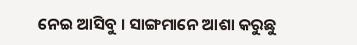ନେଇ ଆସିବୁ । ସାଙ୍ଗମାନେ ଆଶା କରୁଛୁ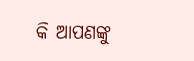କି ଆପଣଙ୍କୁ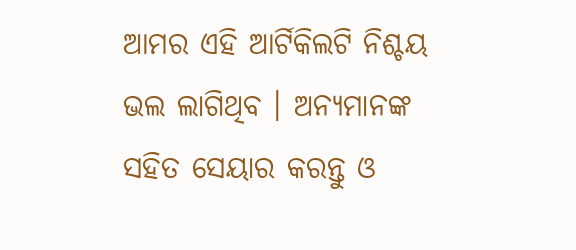ଆମର ଏହି ଆର୍ଟିକିଲଟି ନିଶ୍ଚୟ ଭଲ ଲାଗିଥିବ । ଅନ୍ୟମାନଙ୍କ ସହିତ ସେୟାର କରନ୍ତୁ ଓ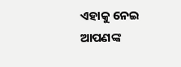ଏହାକୁ ନେଇ ଆପଣଙ୍କ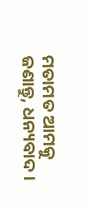ମତାମତ ଆମକୁ ଜଣାନ୍ତୁ, ଧନ୍ୟବାଦ ।